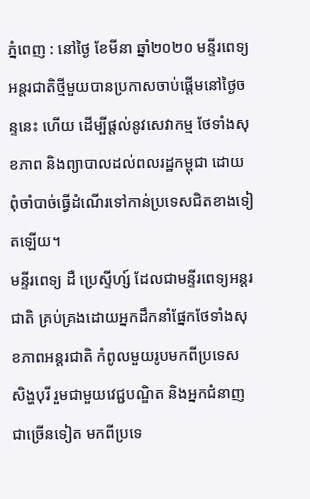ភ្នំពេញ : នៅថ្ងៃ ខែមីនា ឆ្នាំ២០២០ មន្ទីរពេទ្យអន្តរជាតិថ្មីមួយបានប្រកាសចាប់ផ្តើមនៅថ្ងៃចន្ទនេះ ហើយ ដើម្បីផ្តល់នូវសេវាកម្ម ថែទាំងសុខភាព និងព្យាបាលដល់ពលរដ្ឋកម្ពុជា ដោយពុំចាំបាច់ធ្វើដំណើរទៅកាន់ប្រទេសជិតខាងទៀតឡើយ។
មន្ទីរពេទ្យ ដឺ ប្រេស្ទីហ្ស៍ ដែលជាមន្ទីរពេទ្យអន្តរជាតិ គ្រប់គ្រងដោយអ្នកដឹកនាំផ្នែកថែទាំងសុខភាពអន្តរជាតិ កំពូលមួយរូបមកពីប្រទេស សិង្ហបុរី រួមជាមួយវេជ្ជបណ្ឌិត និងអ្នកជំនាញជាច្រើនទៀត មកពីប្រទេ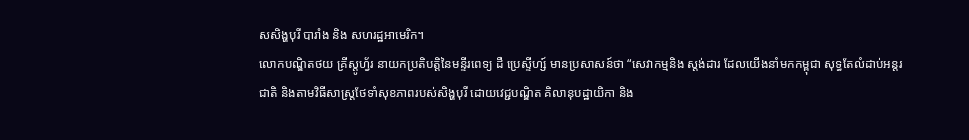សសិង្ហបុរី បារាំង និង សហរដ្ឋអាមេរិក។
លោកបណ្ឌិតថយ គ្រីស្តូហ្វ័រ នាយកប្រតិបត្តិនៃមន្ទីរពេទ្យ ដឺ ប្រេស្ទីហ្ស៍ មានប្រសាសន៍ថា “សេវាកម្មនិង ស្តង់ដារ ដែលយើងនាំមកកម្ពុជា សុទ្ធតែលំដាប់អន្តរជាតិ និងតាមវិធីសាស្ត្រថែទាំសុខភាពរបស់សិង្ហបុរី ដោយវេជ្ជបណ្ឌិត គិលានុបដ្ឋាយិកា និង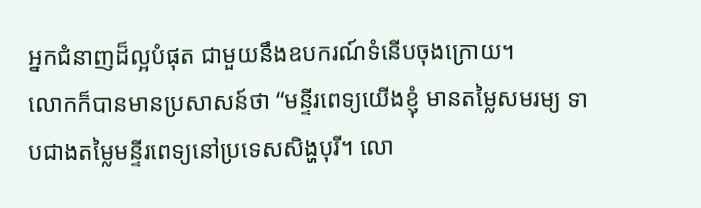អ្នកជំនាញដ៏ល្អបំផុត ជាមួយនឹងឧបករណ៍ទំនើបចុងក្រោយ។
លោកក៏បានមានប្រសាសន៍ថា “មន្ទីរពេទ្យយើងខ្ញុំ មានតម្លៃសមរម្យ ទាបជាងតម្លៃមន្ទីរពេទ្យនៅប្រទេសសិង្ហបុរី។ លោ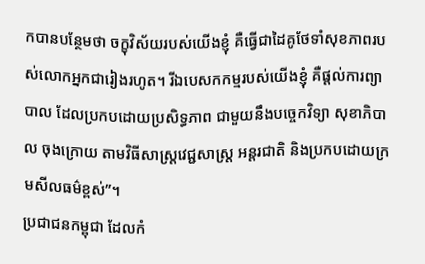កបានបន្ថែមថា ចក្ខុវិស័យរបស់យើងខ្ញុំ គឺធ្វើជាដៃគូថែទាំសុខភាពរបស់លោកអ្នកជារៀងរហូត។ រីឯបេសកកម្មរបស់យើងខ្ញុំ គឺផ្តល់ការព្យាបាល ដែលប្រកបដោយប្រសិទ្ធភាព ជាមួយនឹងបច្ចេកវិទ្យា សុខាភិបាល ចុងក្រោយ តាមវិធីសាស្ត្រវេជ្ជសាស្ត្រ អន្តរជាតិ និងប្រកបដោយក្រមសីលធម៌ខ្ពស់”។
ប្រជាជនកម្ពុជា ដែលកំ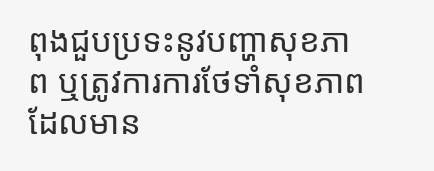ពុងជួបប្រទះនូវបញ្ហាសុខភាព ឬត្រូវការការថែទាំសុខភាព ដែលមាន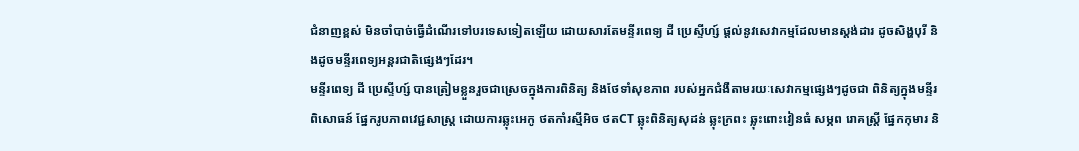ជំនាញខ្ពស់ មិនចាំបាច់ធ្វើដំណើរទៅបរទេសទៀតឡើយ ដោយសារតែមន្ទីរពេទ្យ ដី ប្រេស្ទីហ្ស៍ ផ្តល់នូវសេវាកម្មដែលមានស្តង់ដារ ដូចសិង្ហបុរី និងដូចមន្ទីរពេទ្យអន្តរជាតិផ្សេងៗដែរ។
មន្ទីរពេទ្យ ដី ប្រេស្ទីហ្ស៍ បានត្រៀមខ្លួនរួចជាស្រេចក្នុងការពិនិត្យ និងថែទាំសុខភាព របស់អ្នកជំងឺតាមរយៈសេវាកម្មផ្សេងៗដូចជា ពិនិត្យក្នុងមន្ទីរពិសោធន៍ ផ្នែករូបភាពវេជ្ជសាស្ត្រ ដោយការឆ្លុះអេកូ ថតកាំរស្មីអិច ថតCT ឆ្លុះពិនិត្យសុដន់ ឆ្លុះក្រពះ ឆ្លុះពោះវៀនធំ សម្ភព រោគស្ត្រី ផ្នែកកុមារ និ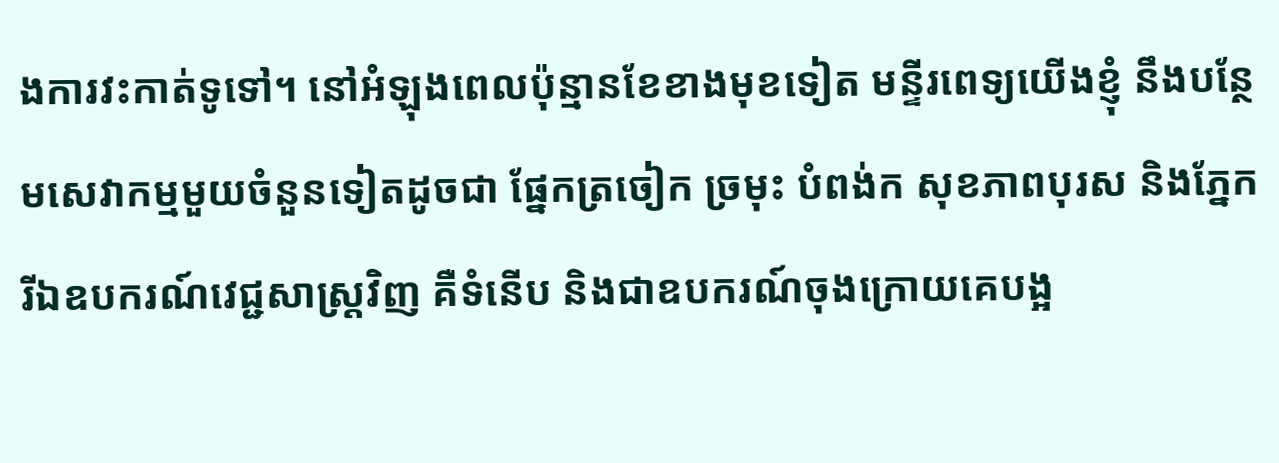ងការវះកាត់ទូទៅ។ នៅអំឡុងពេលប៉ុន្មានខែខាងមុខទៀត មន្ទីរពេទ្យយើងខ្ញុំ នឹងបន្ថែមសេវាកម្មមួយចំនួនទៀតដូចជា ផ្នែកត្រចៀក ច្រមុះ បំពង់ក សុខភាពបុរស និងភ្នែក រីឯឧបករណ៍វេជ្ជសាស្ត្រវិញ គឺទំនើប និងជាឧបករណ៍ចុងក្រោយគេបង្អ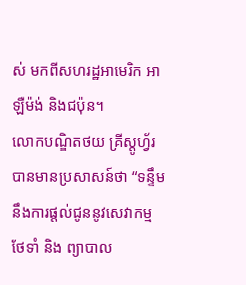ស់ មកពីសហរដ្ឋអាមេរិក អាឡឺម៉ង់ និងជប៉ុន។
លោកបណ្ឌិតថយ គ្រីស្តូហ្វ័រ បានមានប្រសាសន៍ថា “ទន្ទឹមនឹងការផ្តល់ជូននូវសេវាកម្មថែទាំ និង ព្យាបាល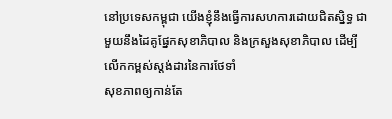នៅប្រទេសកម្ពុជា យើងខ្ញុំនឹងធ្វើការសហការដោយជិតស្និទ្ធ ជាមួយនឹងដៃគូផ្នែកសុខាភិបាល និងក្រសួងសុខាភិបាល ដើម្បីលើកកម្ពស់ស្តង់ដារនៃការថែទាំ
សុខភាពឲ្យកាន់តែ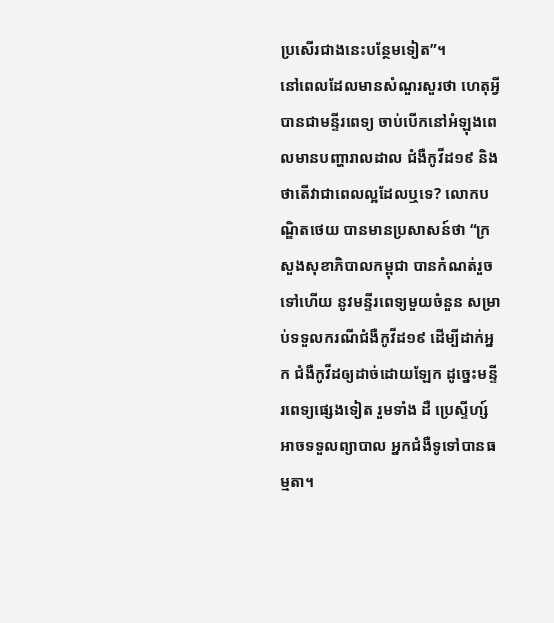ប្រសើរជាងនេះបន្ថែមទៀត”។
នៅពេលដែលមានសំណួរសួរថា ហេតុអ្វីបានជាមន្ទីរពេទ្យ ចាប់បើកនៅអំឡុងពេលមានបញ្ហារាលដាល ជំងឺកូវីដ១៩ និង ថាតើវាជាពេលល្អដែលឬទេ? លោកបណ្ឌិតថេយ បានមានប្រសាសន៍ថា “ក្រសួងសុខាភិបាលកម្ពុជា បានកំណត់រួចទៅហើយ នូវមន្ទីរពេទ្យមួយចំនួន សម្រាប់ទទួលករណីជំងឺកូវីដ១៩ ដើម្បីដាក់អ្នក ជំងឺកូវីដឲ្យដាច់ដោយឡែក ដូច្នេះមន្ទីរពេទ្យផ្សេងទៀត រួមទាំង ដឺ ប្រេស្ទីហ្ស៍ អាចទទួលព្យាបាល អ្នកជំងឺទូទៅបានធម្មតា។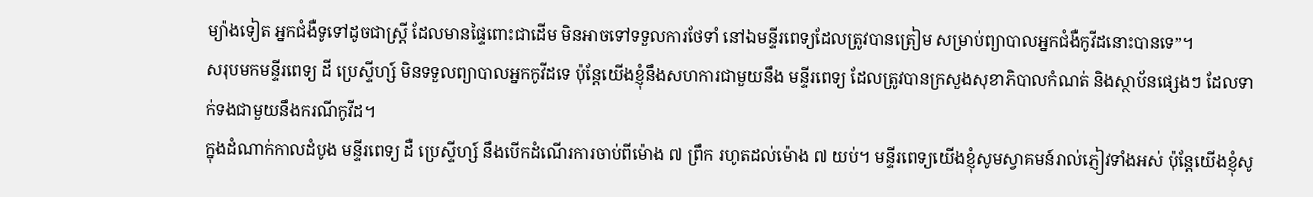ម្យ៉ាងទៀត អ្នកជំងឺទូទៅដូចជាស្ត្រី ដែលមានផ្ទៃពោះជាដើម មិនអាចទៅទទួលការថែទាំ នៅឯមន្ទីរពេទ្យដែលត្រូវបានត្រៀម សម្រាប់ព្យាបាលអ្នកជំងឺកូវីដនោះបានទេ”។
សរុបមកមន្ទីរពេទ្យ ដី ប្រេស្ទីហ្ស៍ មិនទទួលព្យាបាលអ្នកកូវីដទេ ប៉ុន្តែយើងខ្ញុំនឹងសហការជាមួយនឹង មន្ទីរពេទ្យ ដែលត្រូវបានក្រសួងសុខាភិបាលកំណត់ និងស្ថាប័នផ្សេងៗ ដែលទាក់ទងជាមួយនឹងករណីកូវីដ។
ក្នុងដំណាក់កាលដំបូង មន្ទីរពេទ្យ ដឺ ប្រេស្ទីហ្ស៍ នឹងបើកដំណើរការចាប់ពីម៉ោង ៧ ព្រឹក រហូតដល់ម៉ោង ៧ យប់។ មន្ទីរពេទ្យយើងខ្ញុំសូមស្វាគមន៍រាល់ភ្ញៀវទាំងអស់ ប៉ុន្តែយើងខ្ញុំសូ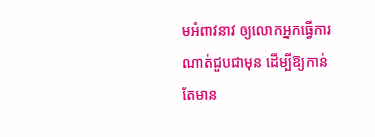មអំពាវនាវ ឲ្យលោកអ្នកធ្វើការ ណាត់ជួបជាមុន ដើម្បីឱ្យកាន់តែមាន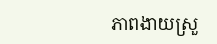ភាពងាយស្រួ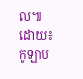ល៕ ដោយ៖កូឡាប